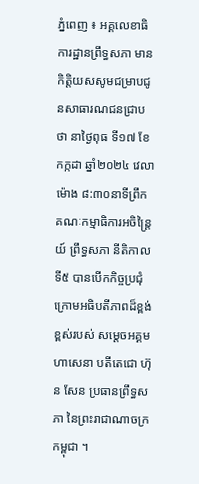ភ្នំពេញ ៖ អគ្គលេខាធិការដ្ឋានព្រឹទ្ធសភា មានកិត្តិយសសូមជម្រាបជូនសាធារណជនជ្រាបថា នាថ្ងៃពុធ ទី១៧ ខែកក្កដា ឆ្នាំ២០២៤ វេលាម៉ោង ៨:៣០នាទីព្រឹក គណៈកម្មាធិការអចិន្ត្រៃយ៍ ព្រឹទ្ធសភា នីតិកាលទី៥ បានបើកកិច្ចប្រជុំក្រោមអធិបតីភាពដ៏ខ្ពង់ខ្ពស់របស់ សម្តេចអគ្គមហាសេនា បតីតេជោ ហ៊ុន សែន ប្រធានព្រឹទ្ធសភា នៃព្រះរាជាណាចក្រកម្ពុជា ។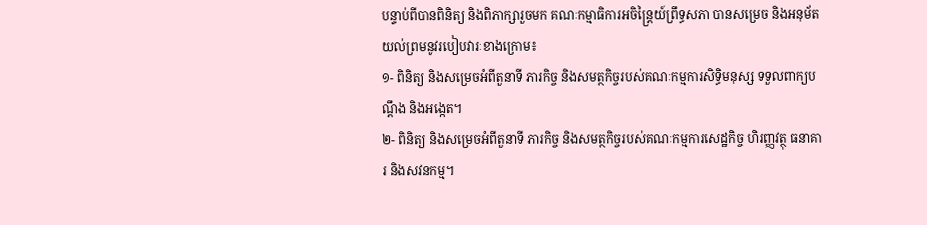បន្ទាប់ពីបានពិនិត្យ និងពិភាក្សារួចមក គណៈកម្មាធិការអចិន្ត្រៃយ៍ព្រឹទ្ធសភា បានសម្រេច និងអនុម័តយល់ព្រមនូវរបៀបវារៈខាងក្រោម៖
១- ពិនិត្យ និងសម្រេចអំពីតួនាទី ភារកិច្ច និងសមត្ថកិច្ចរបស់គណៈកម្មការសិទ្ធិមនុស្ស ទទួលពាក្យបណ្តឹង និងអង្កេត។
២- ពិនិត្យ និងសម្រេចអំពីតួនាទី ភារកិច្ច និងសមត្ថកិច្ចរបស់គណៈកម្មការសេដ្ឋកិច្ច ហិរញ្ញវត្ថុ ធនាគារ និងសវនកម្ម។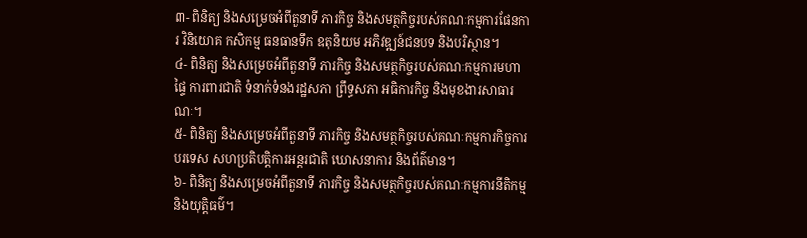៣- ពិនិត្យ និងសម្រេចអំពីតួនាទី ភារកិច្ច និងសមត្ថកិច្ចរបស់គណៈកម្មការផែនការ វិនិយោគ កសិកម្ម ធនធានទឹក ឧតុនិយម អភិវឌ្ឍន៍ជនបទ និងបរិស្ថាន។
៤- ពិនិត្យ និងសម្រេចអំពីតួនាទី ភារកិច្ច និងសមត្ថកិច្ចរបស់គណៈកម្មការមហាផ្ទៃ ការពារជាតិ ទំនាក់ទំនងរដ្ឋសភា ព្រឹទ្ធសភា អធិការកិច្ច និងមុខងារសាធារណៈ។
៥- ពិនិត្យ និងសម្រេចអំពីតួនាទី ភារកិច្ច និងសមត្ថកិច្ចរបស់គណៈកម្មការកិច្ចការបរទេស សហប្រតិបត្តិការអន្តរជាតិ ឃោសនាការ និងព័ត៌មាន។
៦- ពិនិត្យ និងសម្រេចអំពីតួនាទី ភារកិច្ច និងសមត្ថកិច្ចរបស់គណៈកម្មការនីតិកម្ម និងយុត្តិធម៌។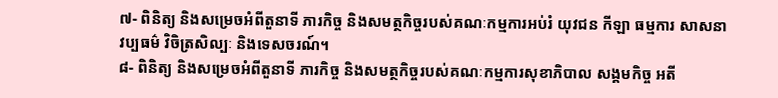៧- ពិនិត្យ និងសម្រេចអំពីតួនាទី ភារកិច្ច និងសមត្ថកិច្ចរបស់គណៈកម្មការអប់រំ យុវជន កីឡា ធម្មការ សាសនា វប្បធម៌ វិចិត្រសិល្បៈ និងទេសចរណ៍។
៨- ពិនិត្យ និងសម្រេចអំពីតួនាទី ភារកិច្ច និងសមត្ថកិច្ចរបស់គណៈកម្មការសុខាភិបាល សង្គមកិច្ច អតី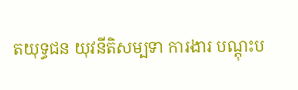តយុទ្ធជន យុវនីតិសម្បទា ការងារ បណ្តុះប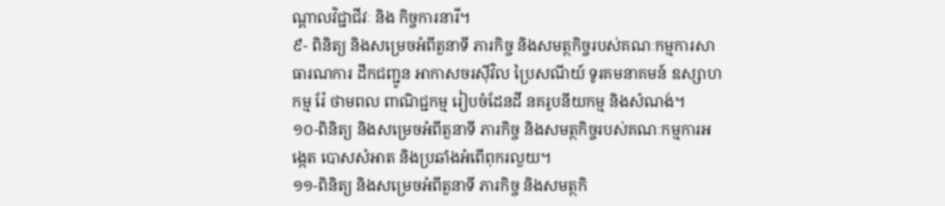ណ្តាលវិជ្ជាជីវៈ និង កិច្ចការនារី។
៩- ពិនិត្យ និងសម្រេចអំពីតួនាទី ភារកិច្ច និងសមត្ថកិច្ចរបស់គណៈកម្មការសាធារណការ ដឹកជញ្ជូន អាកាសចរស៊ីវិល ប្រៃសណីយ៍ ទូរគមនាគមន៍ ឧស្សាហកម្ម រ៉ែ ថាមពល ពាណិជ្ជកម្ម រៀបចំដែនដី នគរូបនីយកម្ម និងសំណង់។
១០-ពិនិត្យ និងសម្រេចអំពីតួនាទី ភារកិច្ច និងសមត្ថកិច្ចរបស់គណៈកម្មការអង្កេត បោសសំអាត និងប្រឆាំងអំពើពុករលួយ។
១១-ពិនិត្យ និងសម្រេចអំពីតួនាទី ភារកិច្ច និងសមត្ថកិ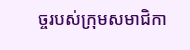ច្ចរបស់ក្រុមសមាជិកា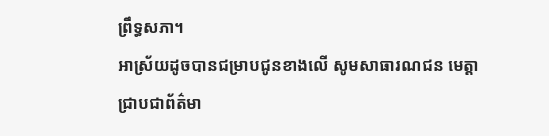ព្រឹទ្ធសភា។
អាស្រ័យដូចបានជម្រាបជូនខាងលើ សូមសាធារណជន មេត្តាជ្រាបជាព័ត៌មា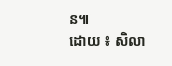ន៕
ដោយ ៖ សិលា